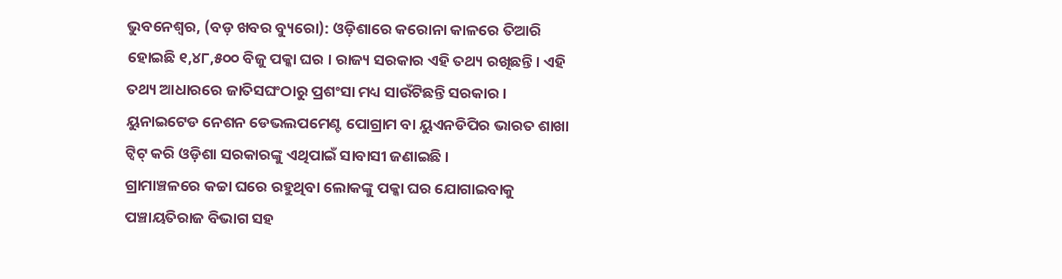ଭୁବନେଶ୍ୱର, (ବଡ଼ ଖବର ବ୍ୟୁରୋ): ଓଡ଼ିଶାରେ କରୋନା କାଳରେ ତିଆରି ହୋଇଛି ୧,୪୮,୫୦୦ ବିଜୁ ପକ୍କା ଘର । ରାଜ୍ୟ ସରକାର ଏହି ତଥ୍ୟ ରଖିଛନ୍ତି । ଏହି ତଥ୍ୟ ଆଧାରରେ ଜାତିସଘଂଠାରୁ ପ୍ରଶଂସା ମଧ୍ୟ ସାଉଁଟିଛନ୍ତି ସରକାର । ୟୁନାଇଟେଡ ନେଶନ ଡେଭଲପମେଣ୍ଟ ପୋଗ୍ରାମ ବା ୟୁଏନଡିପିର ଭାରତ ଶାଖା ଟ୍ୱିଟ୍ କରି ଓଡ଼ିଶା ସରକାରଙ୍କୁ ଏଥିପାଇଁ ସାବାସୀ ଜଣାଇଛି ।
ଗ୍ରାମାଞ୍ଚଳରେ କଚ୍ଚା ଘରେ ରହୁଥିବା ଲୋକଙ୍କୁ ପକ୍କା ଘର ଯୋଗାଇବାକୁ ପଞ୍ଚାୟତିରାଜ ବିଭାଗ ସହ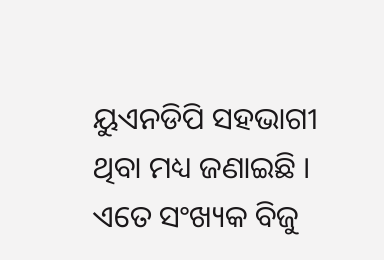ୟୁଏନଡିପି ସହଭାଗୀ ଥିବା ମଧ୍ୟ ଜଣାଇଛି । ଏତେ ସଂଖ୍ୟକ ବିଜୁ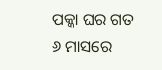ପକ୍କା ଘର ଗତ ୬ ମାସରେ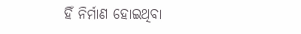ହିଁ ନିର୍ମାଣ ହୋଇଥିବା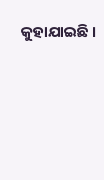କୁହାଯାଇଛି ।